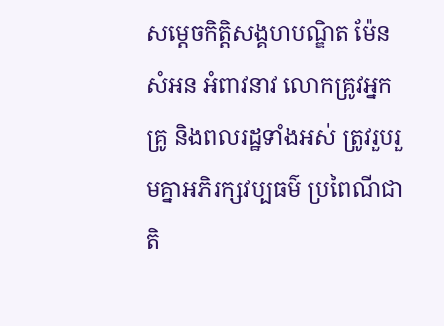សម្តេចកិត្តិសង្គហបណ្ឌិត ម៉ែន សំអន អំពាវនាវ លោកគ្រូវអ្នកគ្រូ និងពលរដ្ឋទាំងអស់ ត្រូវរួបរួមគ្នាអភិរក្សវប្បធម៌ ប្រពៃណីជាតិ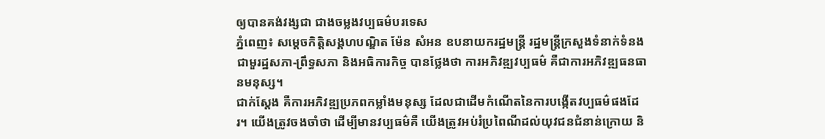ឲ្យបានគង់វង្សជា ជាងចម្លងវប្បធម៌បរទេស
ភ្នំពេញ៖ សម្តេចកិត្តិសង្គហបណ្ឌិត ម៉ែន សំអន ឧបនាយករដ្ឋមន្រ្តី រដ្ឋមន្រ្តីក្រសួងទំនាក់ទំនងជាមួរដ្ឋសភា-ព្រឹទ្ធសភា និងអធិការកិច្ច បានថ្លែងថា ការអភិវឌ្ឍវប្បធម៌ គឺជាការអភិវឌ្ឍធនធានមនុស្ស។
ជាក់ស្ដែង គឺការអភិវឌ្ឍប្រភពកម្លាំងមនុស្ស ដែលជាដើមកំណើតនៃការបង្កើតវប្បធម៌ផងដែរ។ យើងត្រូវចងចាំថា ដើម្បីមានវប្បធម៌គឺ យើងត្រូវអប់រំប្រពៃណីដល់យុវជនជំនាន់ក្រោយ និ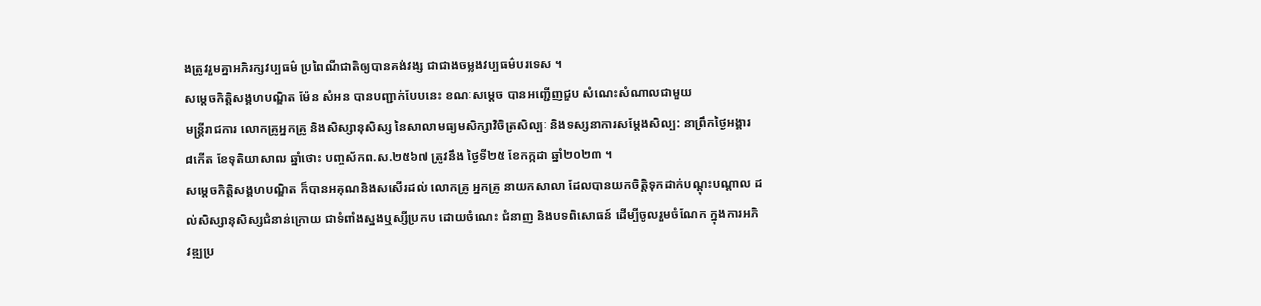ងត្រូវរួមគ្នាអភិរក្សវប្បធម៌ ប្រពៃណីជាតិឲ្យបានគង់វង្ស ជាជាងចម្លងវប្បធម៌បរទេស ។
សម្តេចកិត្តិសង្គហបណ្ឌិត ម៉ែន សំអន បានបញ្ជាក់បែបនេះ ខណៈសម្តេច បានអញ្ជើញជួប សំណេះសំណាលជាមួយ
មន្រ្តីរាជការ លោកគ្រូអ្នកគ្រូ និងសិស្សានុសិស្ស នៃសាលាមធ្យមសិក្សាវិចិត្រសិល្បៈ និងទស្សនាការសម្តែងសិល្ប: នាព្រឹកថ្ងៃអង្គារ ៨កើត ខែទុតិយាសាឍ ឆ្នាំថោះ បញ្ចស័កព.ស.២៥៦៧ ត្រូវនឹង ថ្ងៃទី២៥ ខែកក្កដា ឆ្នាំ២០២៣ ។
សម្តេចកិត្តិសង្គហបណ្ឌិត ក៏បានអគុណនិងសសើរដល់ លោកគ្រូ អ្នកគ្រូ នាយកសាលា ដែលបានយកចិត្តិទុកដាក់បណ្តុះបណ្តាល ដល់សិស្សានុសិស្សជំនាន់ក្រោយ ជាទំពាំងស្នងឬស្សីប្រកប ដោយចំណេះ ជំនាញ និងបទពិសោធន៍ ដើម្បីចូលរួមចំណែក ក្នុងការអភិវឌ្ឍប្រ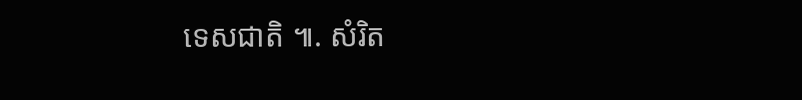ទេសជាតិ ៕. សំរិត